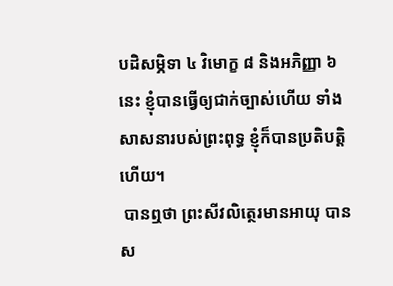បដិសម្ភិទា ៤ វិមោក្ខ ៨ និងអភិញ្ញា ៦ នេះ ខ្ញុំបានធ្វើឲ្យជាក់ច្បាស់ហើយ ទាំងសាសនារបស់ព្រះពុទ្ធ ខ្ញុំក៏បានប្រតិបត្តិហើយ។
 បានឮថា ព្រះសីវលិត្ថេរមានអាយុ បានស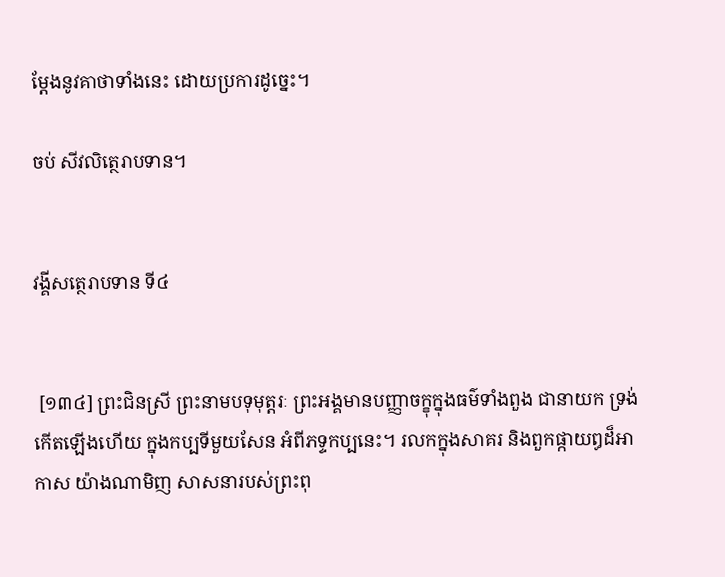ម្តែងនូវគាថាទាំងនេះ ដោយប្រការដូច្នេះ។

ចប់ សីវលិត្ថេរាបទាន។


វង្គីសត្ថេរាបទាន ទី៤


 [១៣៤] ព្រះជិនស្រី ព្រះនាមបទុមុត្តរៈ ព្រះអង្គមានបញ្ញាចក្ខុក្នុងធម៌ទាំងពួង ជានាយក ទ្រង់កើតឡើងហើយ ក្នុងកប្បទីមួយសែន អំពីភទ្ទកប្បនេះ។ រលកក្នុងសាគរ និងពួកផ្កាយឰដ៏អាកាស យ៉ាងណាមិញ សាសនារបស់ព្រះពុ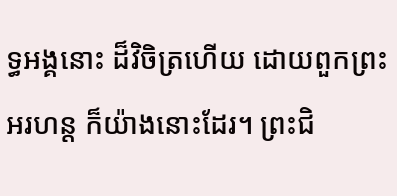ទ្ធអង្គនោះ ដ៏វិចិត្រហើយ ដោយពួកព្រះអរហន្ត ក៏យ៉ាងនោះដែរ។ ព្រះជិ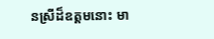នស្រីដ៏ឧត្តមនោះ មា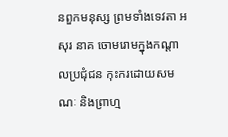នពួកមនុស្ស ព្រមទាំងទេវតា អសុរ នាគ ចោមរោមក្នុងកណ្តាលប្រជុំជន កុះករដោយសមណៈ និងព្រាហ្ម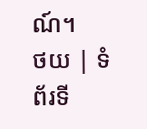ណ៍។
ថយ | ទំព័រទី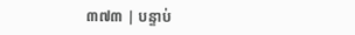៣៧៣ | បន្ទាប់